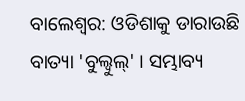ବାଲେଶ୍ବର: ଓଡିଶାକୁ ଡାରାଉଛି ବାତ୍ୟା 'ବୁଲ୍ବୁଲ୍' । ସମ୍ଭାବ୍ୟ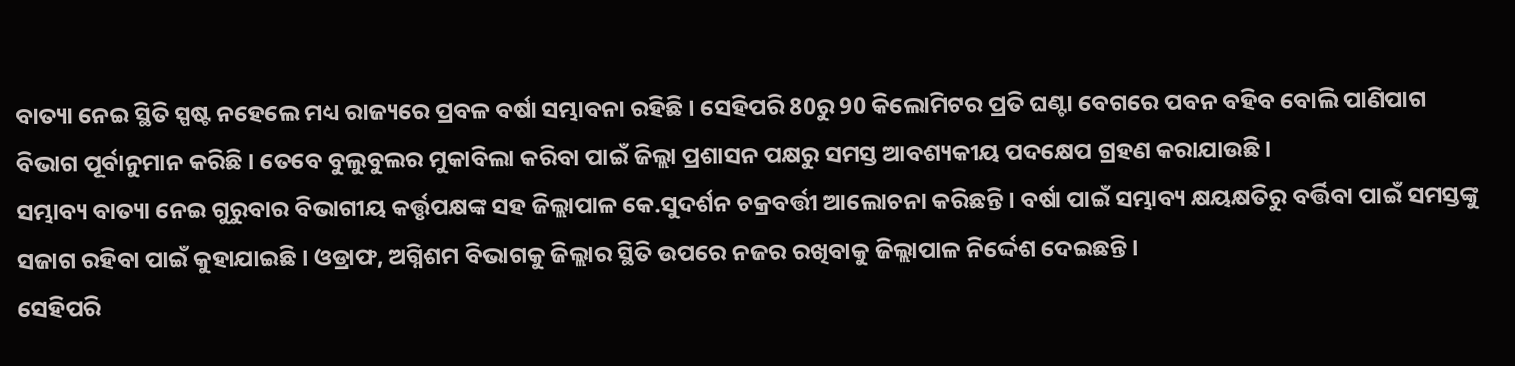ବାତ୍ୟା ନେଇ ସ୍ଥିତି ସ୍ପଷ୍ଟ ନହେଲେ ମଧ୍ୟ ରାଜ୍ୟରେ ପ୍ରବଳ ବର୍ଷା ସମ୍ଭାବନା ରହିଛି । ସେହିପରି 80ରୁ 90 କିଲୋମିଟର ପ୍ରତି ଘଣ୍ଟା ବେଗରେ ପବନ ବହିବ ବୋଲି ପାଣିପାଗ ବିଭାଗ ପୂର୍ବାନୁମାନ କରିଛି । ତେବେ ବୁଲୁବୁଲର ମୁକାବିଲା କରିବା ପାଇଁ ଜିଲ୍ଲା ପ୍ରଶାସନ ପକ୍ଷରୁ ସମସ୍ତ ଆବଶ୍ୟକୀୟ ପଦକ୍ଷେପ ଗ୍ରହଣ କରାଯାଉଛି ।
ସମ୍ଭାବ୍ୟ ବାତ୍ୟା ନେଇ ଗୁରୁବାର ବିଭାଗୀୟ କର୍ତ୍ତୃପକ୍ଷଙ୍କ ସହ ଜିଲ୍ଲାପାଳ କେ.ସୁଦର୍ଶନ ଚକ୍ରବର୍ତ୍ତୀ ଆଲୋଚନା କରିଛନ୍ତି । ବର୍ଷା ପାଇଁ ସମ୍ଭାବ୍ୟ କ୍ଷୟକ୍ଷତିରୁ ବର୍ତ୍ତିବା ପାଇଁ ସମସ୍ତଙ୍କୁ ସଜାଗ ରହିବା ପାଇଁ କୁହାଯାଇଛି । ଓଡ୍ରାଫ, ଅଗ୍ନିଶମ ବିଭାଗକୁ ଜିଲ୍ଲାର ସ୍ଥିତି ଉପରେ ନଜର ରଖିବାକୁ ଜିଲ୍ଲାପାଳ ନିର୍ଦ୍ଦେଶ ଦେଇଛନ୍ତି ।
ସେହିପରି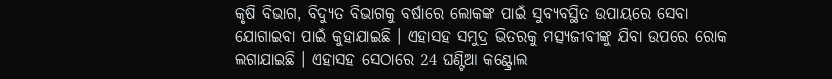କୃଷି ବିଭାଗ, ବିଦ୍ୟୁତ ବିଭାଗକୁ ବର୍ଷାରେ ଲୋକଙ୍କ ପାଇଁ ସୁବ୍ୟବସ୍ଥିତ ଉପାୟରେ ସେବା ଯୋଗାଇବା ପାଇଁ କୁହାଯାଇଛି । ଏହାସହ ସମୁଦ୍ର ଭିତରକୁ ମତ୍ସ୍ୟଜୀବୀଙ୍କୁ ଯିବା ଉପରେ ରୋକ ଲଗାଯାଇଛି । ଏହାସହ ସେଠାରେ 24 ଘଣ୍ଟିଆ କଣ୍ଟ୍ରୋଲ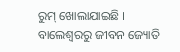ରୁମ୍ ଖୋଲାଯାଇଛି ।
ବାଲେଶ୍ବରରୁ ଜୀବନ ଜ୍ୟୋତି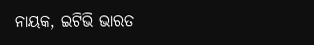ନାୟକ, ଇଟିଭି ଭାରତ